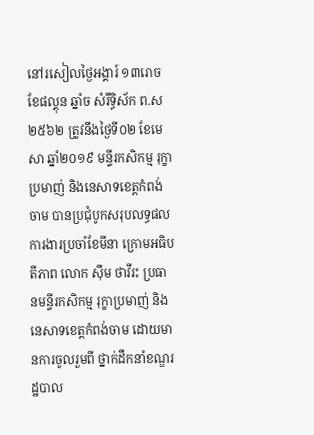នៅរសៀលថ្ងៃអង្គារ៍ ១៣រោច ខែផល្គុន ឆ្នាំច សំរឹទ្ធិស័ក ព.ស២៥៦២ ត្រូវនឹងថ្ងៃទី០២ ខែមេសា ឆ្នាំ២០១៩ មន្ទីរកសិកម្ម រុក្ខាប្រមាញ់ និងនេសាទខេត្តកំពង់ចាម បានប្រជុំបូកសរុបលទ្ធផលការងារប្រចាំខែមីនា ក្រោមអធិបតីភាព លោក ស៊ឹម ថាវីរះ ប្រធានមន្ទីរកសិកម្ម រុក្ខាប្រមាញ់ និងនេសាទខេត្តកំពង់ចាម ដោយមានការចូលរួមពី ថ្នាក់ដឹកនាំខណ្ឌរដ្ឋបាល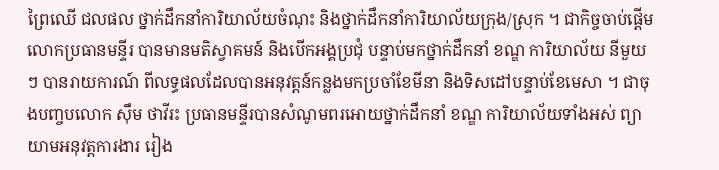ព្រៃឈេី ជលផល ថ្នាក់ដឹកនាំការិយាល័យចំណុះ និងថ្នាក់ដឹកនាំការិយាល័យក្រុង/ស្រុក ។ ជាកិច្ចចាប់ផ្តេីម លោកប្រធានមន្ទីរ បានមានមតិស្វាគមន៍ និងបេីកអង្គប្រជុំ បន្ទាប់មកថ្នាក់ដឹកនាំ ខណ្ឌ ការិយាល័យ នីមួយៗ បានរាយការណ៍ ពីលទ្ធផលដែលបានអនុវត្តន៍កន្លងមកប្រចាំខែមីនា និងទិសដៅបន្ទាប់ខែមេសា ។ ជាចុងបញ្ចបលោក ស៊ឹម ថាវីរះ ប្រធានមន្ទីរបានសំណូមពរអោយថ្នាក់ដឹកនាំ ខណ្ឌ ការិយាល័យទាំងអស់ ព្យាយាមអនុវត្តការងារ រៀង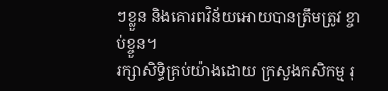ៗខ្លួន និងគោរពវិន័យអោយបានត្រឹមត្រូវ ខ្ចាប់ខ្ចួន។
រក្សាសិទិ្ធគ្រប់យ៉ាងដោយ ក្រសួងកសិកម្ម រុ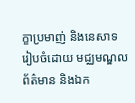ក្ខាប្រមាញ់ និងនេសាទ
រៀបចំដោយ មជ្ឈមណ្ឌលព័ត៌មាន និងឯក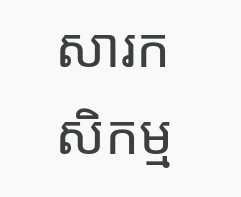សារកសិកម្ម